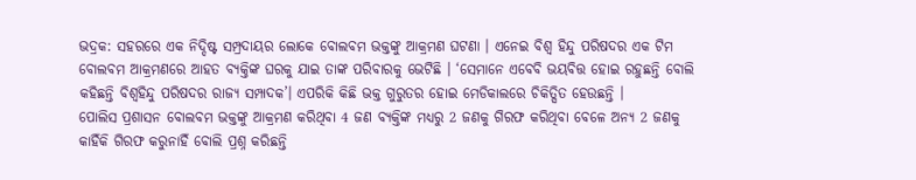ଭଦ୍ରକ: ସହରରେ ଏକ ନିଦ୍ଦିଷ୍ଟ ସମ୍ପ୍ରଦାୟର ଲୋକେ ବୋଲବମ ଭକ୍ତଙ୍କୁ ଆକ୍ରମଣ ଘଟଣା । ଏନେଇ ବିଶ୍ବ ହିନ୍ଦୁ ପରିଷଦର ଏକ ଟିମ ବୋଲବମ ଆକ୍ରମଣରେ ଆହତ ବ୍ୟକ୍ତିଙ୍କ ଘରକୁ ଯାଇ ତାଙ୍କ ପରିବାରକୁ ଭେଟିଛି । ‘ସେମାନେ ଏବେବି ଭୟବିତ୍ତ ହୋଇ ରହୁଛନ୍ତି ବୋଲି କହିଛନ୍ତି ବିଶ୍ବହିନ୍ଦୁ ପରିଷଦର ରାଜ୍ୟ ସମ୍ପାଦକ’। ଏପରିକି କିଛି ଭକ୍ତ ଗୁରୁତର ହୋଇ ମେଡିକାଲରେ ଚିକିତ୍ସିତ ହେଉଛନ୍ତି ।
ପୋଲିସ ପ୍ରଶାସନ ବୋଲବମ ଭକ୍ତଙ୍କୁ ଆକ୍ରମଣ କରିଥିବା 4 ଜଣ ବ୍ୟକ୍ତିଙ୍କ ମଧ୍ୟରୁ 2 ଜଣକୁ ଗିରଫ କରିଥିବା ବେଳେ ଅନ୍ୟ 2 ଜଣକୁ କାହିଁକି ଗିରଫ କରୁନାହିଁ ବୋଲି ପ୍ରଶ୍ନ କରିଛନ୍ତି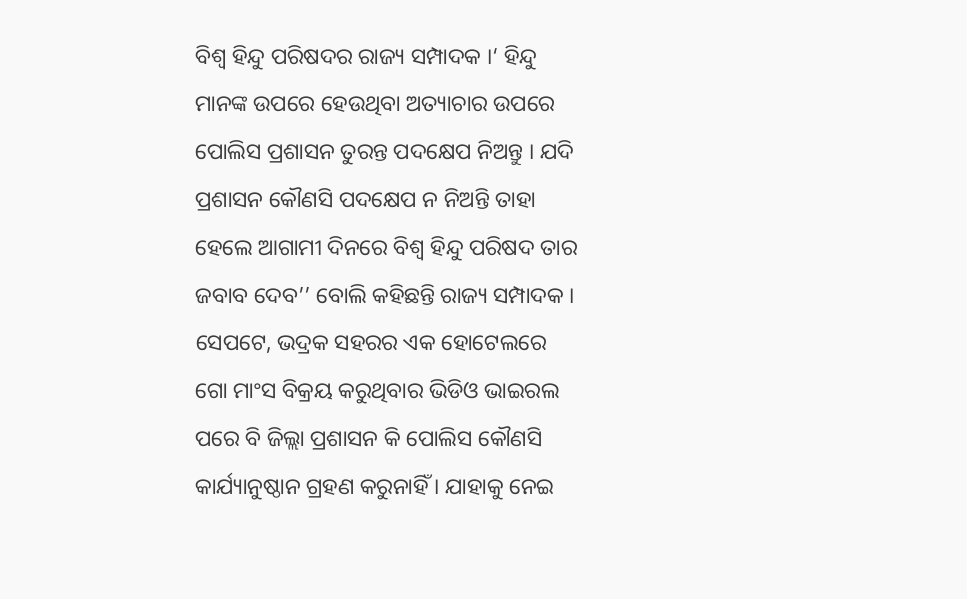ବିଶ୍ବ ହିନ୍ଦୁ ପରିଷଦର ରାଜ୍ୟ ସମ୍ପାଦକ ।‘ ହିନ୍ଦୁ ମାନଙ୍କ ଉପରେ ହେଉଥିବା ଅତ୍ୟାଚାର ଉପରେ ପୋଲିସ ପ୍ରଶାସନ ତୁରନ୍ତ ପଦକ୍ଷେପ ନିଅନ୍ତୁ । ଯଦି ପ୍ରଶାସନ କୌଣସି ପଦକ୍ଷେପ ନ ନିଅନ୍ତି ତାହା ହେଲେ ଆଗାମୀ ଦିନରେ ବିଶ୍ବ ହିନ୍ଦୁ ପରିଷଦ ତାର ଜବାବ ଦେବ’’ ବୋଲି କହିଛନ୍ତି ରାଜ୍ୟ ସମ୍ପାଦକ । ସେପଟେ, ଭଦ୍ରକ ସହରର ଏକ ହୋଟେଲରେ ଗୋ ମାଂସ ବିକ୍ରୟ କରୁଥିବାର ଭିଡିଓ ଭାଇରଲ ପରେ ବି ଜିଲ୍ଲା ପ୍ରଶାସନ କି ପୋଲିସ କୌଣସି କାର୍ଯ୍ୟାନୁଷ୍ଠାନ ଗ୍ରହଣ କରୁନାହିଁ । ଯାହାକୁ ନେଇ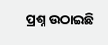ପ୍ରଶ୍ନ ଉଠାଇଛି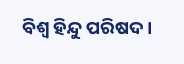ବିଶ୍ବ ହିନ୍ଦୁ ପରିଷଦ ।